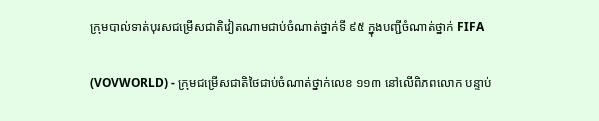ក្រុមបាល់ទាត់បុរសជម្រើសជាតិវៀតណាមជាប់ចំណាត់ថ្នាក់ទី ៩៥ ក្នុងបញ្ជីចំណាត់ថ្នាក់ FIFA

(VOVWORLD) - ក្រុមជម្រើសជាតិថៃជាប់ចំណាត់ថ្នាក់លេខ ១១៣ នៅលើពិភពលោក បន្ទាប់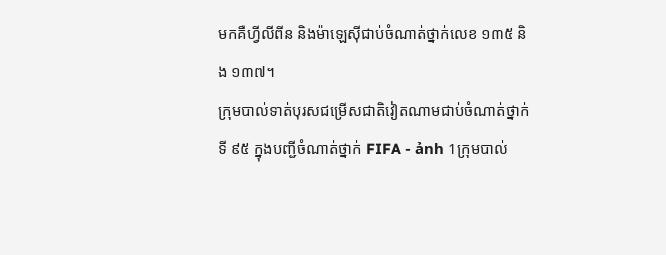មកគឺហ្វីលីពីន និងម៉ាឡេស៊ីជាប់ចំណាត់ថ្នាក់លេខ ១៣៥ និង ១៣៧។
ក្រុមបាល់ទាត់បុរសជម្រើសជាតិវៀតណាមជាប់ចំណាត់ថ្នាក់ទី ៩៥ ក្នុងបញ្ជីចំណាត់ថ្នាក់ FIFA - ảnh 1ក្រុមបាល់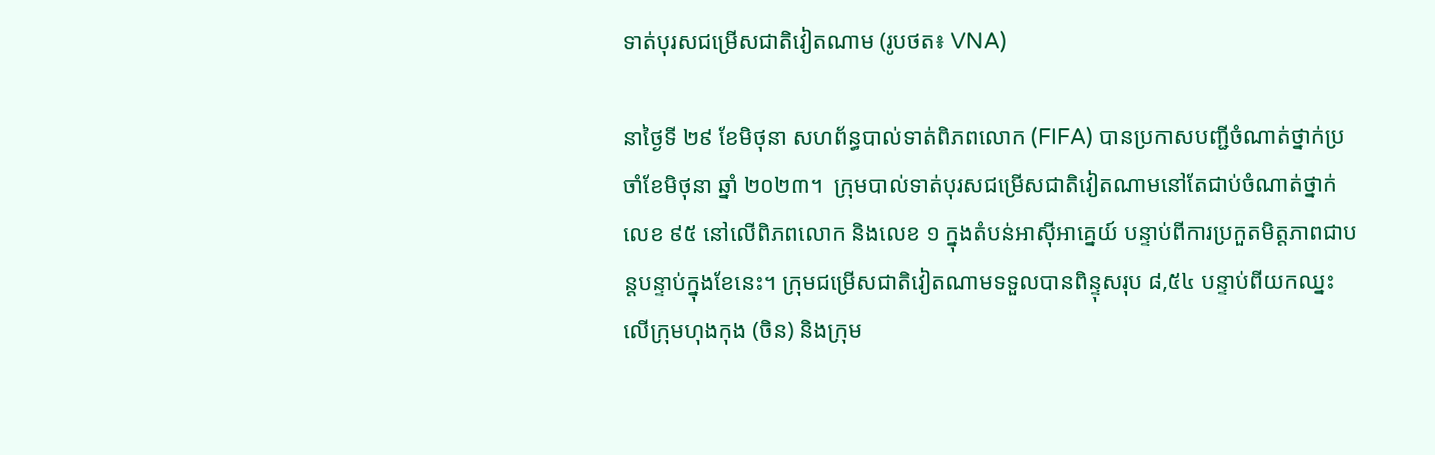ទាត់បុរសជម្រើសជាតិវៀតណាម (រូបថត៖ VNA)

នាថ្ងៃទី ២៩ ខែមិថុនា សហព័ន្ធបាល់ទាត់ពិភពលោក (FIFA) បានប្រកាសបញ្ជីចំណាត់ថ្នាក់ប្រចាំខែមិថុនា ឆ្នាំ ២០២៣។  ក្រុមបាល់ទាត់បុរសជម្រើសជាតិវៀតណាមនៅតែជាប់ចំណាត់ថ្នាក់លេខ ៩៥ នៅលើពិភពលោក និងលេខ ១ ក្នុងតំបន់អាស៊ីអាគ្នេយ៍ បន្ទាប់ពីការប្រកួតមិត្តភាពជាបន្តបន្ទាប់ក្នុងខែនេះ។ ក្រុមជម្រើសជាតិវៀតណាមទទួលបានពិន្ទុសរុប ៨,៥៤ បន្ទាប់ពីយកឈ្នះលើក្រុមហុងកុង (ចិន) និងក្រុម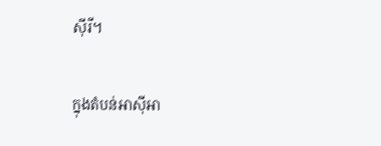ស៊ីរី។

ក្នុងតំបន់អាស៊ីអា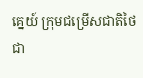គ្នេយ៍ ក្រុមជម្រើសជាតិថៃជា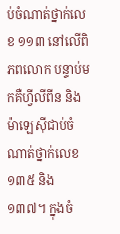ប់ចំណាត់ថ្នាក់លេខ ១១៣ នៅលើពិភពលោក បន្ទាប់មកគឺហ្វីលីពីន និងម៉ាឡេស៊ីជាប់ចំណាត់ថ្នាក់លេខ ១៣៥ និង ១៣៧។ ក្នុងចំ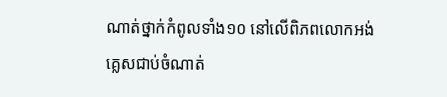ណាត់ថ្នាក់កំពូលទាំង១០ នៅលើពិភពលោកអង់គ្លេសជាប់ចំណាត់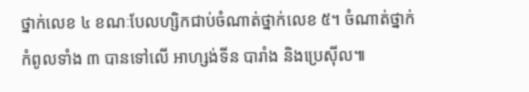ថ្នាក់លេខ ៤ ខណៈបែលហ្សិកជាប់ចំណាត់ថ្នាក់លេខ ៥។ ចំណាត់ថ្នាក់កំពូលទាំង ៣ បានទៅលើ អាហ្សង់ទីន បារាំង និងប្រេស៊ីល៕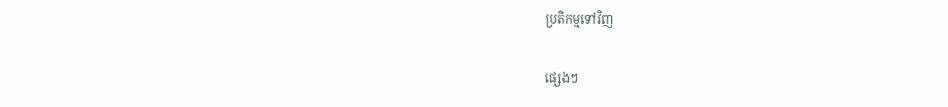ប្រតិកម្មទៅវិញ

ផ្សេងៗ